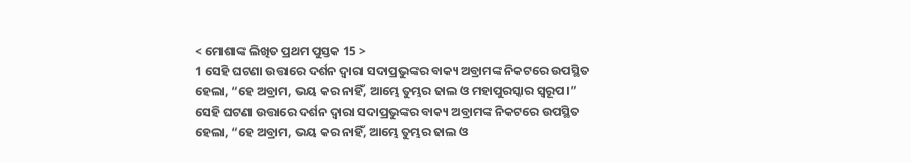< ମୋଶାଙ୍କ ଲିଖିତ ପ୍ରଥମ ପୁସ୍ତକ 15 >
1 ସେହି ଘଟଣା ଉତ୍ତାରେ ଦର୍ଶନ ଦ୍ୱାରା ସଦାପ୍ରଭୁଙ୍କର ବାକ୍ୟ ଅବ୍ରାମଙ୍କ ନିକଟରେ ଉପସ୍ଥିତ ହେଲା, “ହେ ଅବ୍ରାମ, ଭୟ କର ନାହିଁ, ଆମ୍ଭେ ତୁମ୍ଭର ଢାଲ ଓ ମହାପୁରସ୍କାର ସ୍ୱରୂପ।”
ସେହି ଘଟଣା ଉତ୍ତାରେ ଦର୍ଶନ ଦ୍ୱାରା ସଦାପ୍ରଭୁଙ୍କର ବାକ୍ୟ ଅବ୍ରାମଙ୍କ ନିକଟରେ ଉପସ୍ଥିତ ହେଲା, “ହେ ଅବ୍ରାମ, ଭୟ କର ନାହିଁ, ଆମ୍ଭେ ତୁମ୍ଭର ଢାଲ ଓ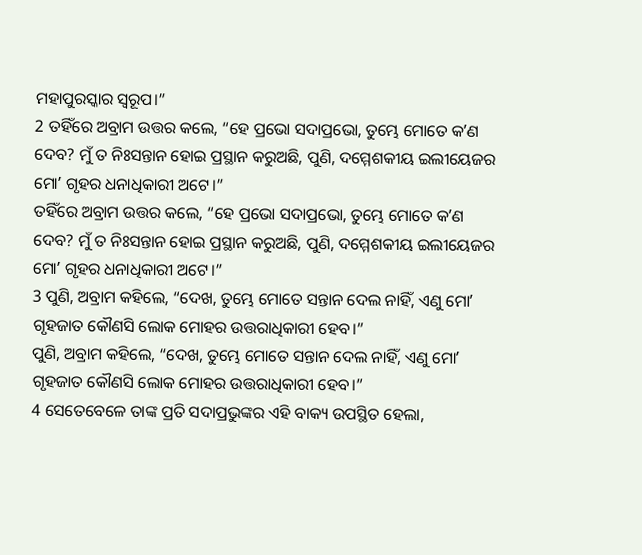ମହାପୁରସ୍କାର ସ୍ୱରୂପ।”
2 ତହିଁରେ ଅବ୍ରାମ ଉତ୍ତର କଲେ, “ହେ ପ୍ରଭୋ ସଦାପ୍ରଭୋ, ତୁମ୍ଭେ ମୋତେ କʼଣ ଦେବ? ମୁଁ ତ ନିଃସନ୍ତାନ ହୋଇ ପ୍ରସ୍ଥାନ କରୁଅଛି, ପୁଣି, ଦମ୍ମେଶକୀୟ ଇଲୀୟେଜର ମୋʼ ଗୃହର ଧନାଧିକାରୀ ଅଟେ।”
ତହିଁରେ ଅବ୍ରାମ ଉତ୍ତର କଲେ, “ହେ ପ୍ରଭୋ ସଦାପ୍ରଭୋ, ତୁମ୍ଭେ ମୋତେ କʼଣ ଦେବ? ମୁଁ ତ ନିଃସନ୍ତାନ ହୋଇ ପ୍ରସ୍ଥାନ କରୁଅଛି, ପୁଣି, ଦମ୍ମେଶକୀୟ ଇଲୀୟେଜର ମୋʼ ଗୃହର ଧନାଧିକାରୀ ଅଟେ।”
3 ପୁଣି, ଅବ୍ରାମ କହିଲେ, “ଦେଖ, ତୁମ୍ଭେ ମୋତେ ସନ୍ତାନ ଦେଲ ନାହିଁ, ଏଣୁ ମୋʼ ଗୃହଜାତ କୌଣସି ଲୋକ ମୋହର ଉତ୍ତରାଧିକାରୀ ହେବ।”
ପୁଣି, ଅବ୍ରାମ କହିଲେ, “ଦେଖ, ତୁମ୍ଭେ ମୋତେ ସନ୍ତାନ ଦେଲ ନାହିଁ, ଏଣୁ ମୋʼ ଗୃହଜାତ କୌଣସି ଲୋକ ମୋହର ଉତ୍ତରାଧିକାରୀ ହେବ।”
4 ସେତେବେଳେ ତାଙ୍କ ପ୍ରତି ସଦାପ୍ରଭୁଙ୍କର ଏହି ବାକ୍ୟ ଉପସ୍ଥିତ ହେଲା,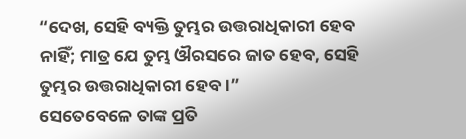“ଦେଖ, ସେହି ବ୍ୟକ୍ତି ତୁମ୍ଭର ଉତ୍ତରାଧିକାରୀ ହେବ ନାହିଁ; ମାତ୍ର ଯେ ତୁମ୍ଭ ଔରସରେ ଜାତ ହେବ, ସେହି ତୁମ୍ଭର ଉତ୍ତରାଧିକାରୀ ହେବ।”
ସେତେବେଳେ ତାଙ୍କ ପ୍ରତି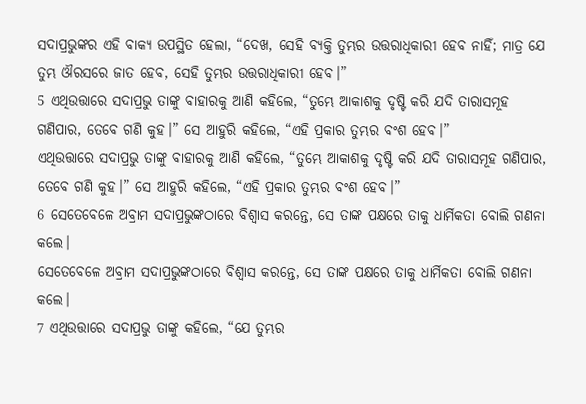ସଦାପ୍ରଭୁଙ୍କର ଏହି ବାକ୍ୟ ଉପସ୍ଥିତ ହେଲା, “ଦେଖ, ସେହି ବ୍ୟକ୍ତି ତୁମ୍ଭର ଉତ୍ତରାଧିକାରୀ ହେବ ନାହିଁ; ମାତ୍ର ଯେ ତୁମ୍ଭ ଔରସରେ ଜାତ ହେବ, ସେହି ତୁମ୍ଭର ଉତ୍ତରାଧିକାରୀ ହେବ।”
5 ଏଥିଉତ୍ତାରେ ସଦାପ୍ରଭୁ ତାଙ୍କୁ ବାହାରକୁ ଆଣି କହିଲେ, “ତୁମ୍ଭେ ଆକାଶକୁ ଦୃଷ୍ଟି କରି ଯଦି ତାରାସମୂହ ଗଣିପାର, ତେବେ ଗଣି କୁହ।” ସେ ଆହୁରି କହିଲେ, “ଏହି ପ୍ରକାର ତୁମ୍ଭର ବଂଶ ହେବ।”
ଏଥିଉତ୍ତାରେ ସଦାପ୍ରଭୁ ତାଙ୍କୁ ବାହାରକୁ ଆଣି କହିଲେ, “ତୁମ୍ଭେ ଆକାଶକୁ ଦୃଷ୍ଟି କରି ଯଦି ତାରାସମୂହ ଗଣିପାର, ତେବେ ଗଣି କୁହ।” ସେ ଆହୁରି କହିଲେ, “ଏହି ପ୍ରକାର ତୁମ୍ଭର ବଂଶ ହେବ।”
6 ସେତେବେଳେ ଅବ୍ରାମ ସଦାପ୍ରଭୁଙ୍କଠାରେ ବିଶ୍ୱାସ କରନ୍ତେ, ସେ ତାଙ୍କ ପକ୍ଷରେ ତାକୁ ଧାର୍ମିକତା ବୋଲି ଗଣନା କଲେ।
ସେତେବେଳେ ଅବ୍ରାମ ସଦାପ୍ରଭୁଙ୍କଠାରେ ବିଶ୍ୱାସ କରନ୍ତେ, ସେ ତାଙ୍କ ପକ୍ଷରେ ତାକୁ ଧାର୍ମିକତା ବୋଲି ଗଣନା କଲେ।
7 ଏଥିଉତ୍ତାରେ ସଦାପ୍ରଭୁ ତାଙ୍କୁ କହିଲେ, “ଯେ ତୁମ୍ଭର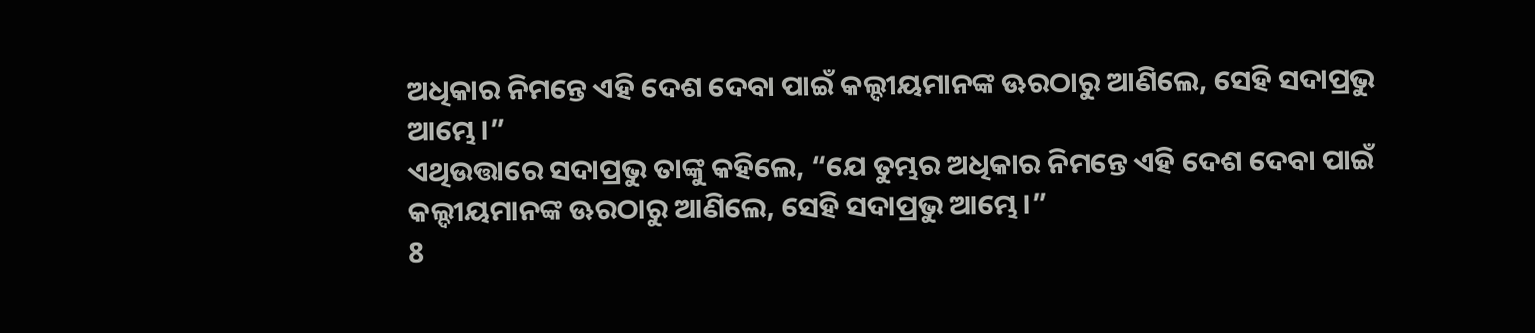ଅଧିକାର ନିମନ୍ତେ ଏହି ଦେଶ ଦେବା ପାଇଁ କଲ୍ଦୀୟମାନଙ୍କ ଊରଠାରୁ ଆଣିଲେ, ସେହି ସଦାପ୍ରଭୁ ଆମ୍ଭେ।”
ଏଥିଉତ୍ତାରେ ସଦାପ୍ରଭୁ ତାଙ୍କୁ କହିଲେ, “ଯେ ତୁମ୍ଭର ଅଧିକାର ନିମନ୍ତେ ଏହି ଦେଶ ଦେବା ପାଇଁ କଲ୍ଦୀୟମାନଙ୍କ ଊରଠାରୁ ଆଣିଲେ, ସେହି ସଦାପ୍ରଭୁ ଆମ୍ଭେ।”
8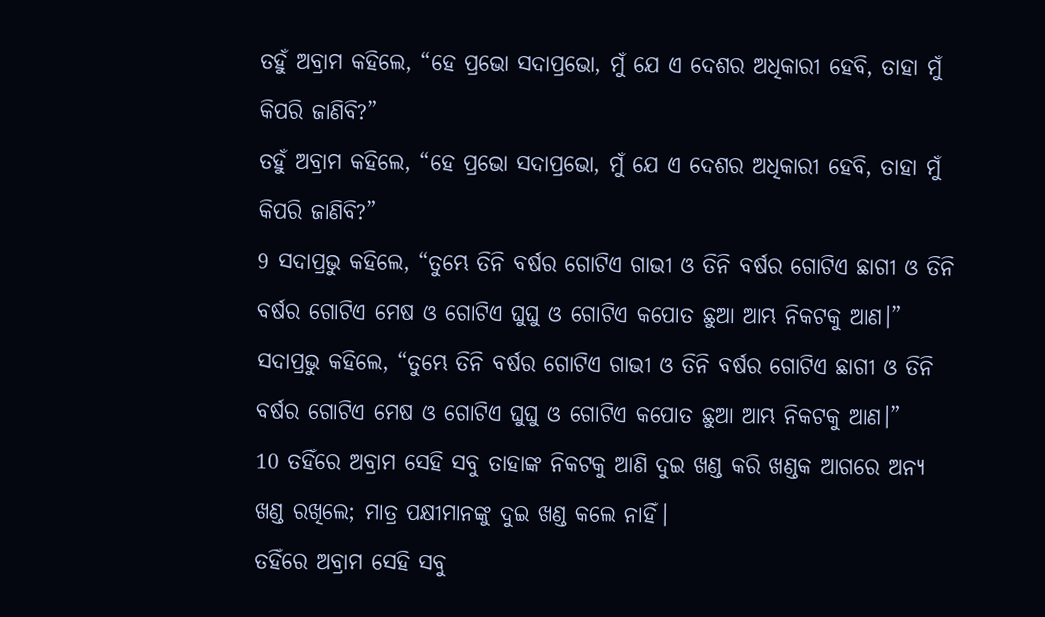ତହୁଁ ଅବ୍ରାମ କହିଲେ, “ହେ ପ୍ରଭୋ ସଦାପ୍ରଭୋ, ମୁଁ ଯେ ଏ ଦେଶର ଅଧିକାରୀ ହେବି, ତାହା ମୁଁ କିପରି ଜାଣିବି?”
ତହୁଁ ଅବ୍ରାମ କହିଲେ, “ହେ ପ୍ରଭୋ ସଦାପ୍ରଭୋ, ମୁଁ ଯେ ଏ ଦେଶର ଅଧିକାରୀ ହେବି, ତାହା ମୁଁ କିପରି ଜାଣିବି?”
9 ସଦାପ୍ରଭୁ କହିଲେ, “ତୁମ୍ଭେ ତିନି ବର୍ଷର ଗୋଟିଏ ଗାଭୀ ଓ ତିନି ବର୍ଷର ଗୋଟିଏ ଛାଗୀ ଓ ତିନି ବର୍ଷର ଗୋଟିଏ ମେଷ ଓ ଗୋଟିଏ ଘୁଘୁ ଓ ଗୋଟିଏ କପୋତ ଛୁଆ ଆମ୍ଭ ନିକଟକୁ ଆଣ।”
ସଦାପ୍ରଭୁ କହିଲେ, “ତୁମ୍ଭେ ତିନି ବର୍ଷର ଗୋଟିଏ ଗାଭୀ ଓ ତିନି ବର୍ଷର ଗୋଟିଏ ଛାଗୀ ଓ ତିନି ବର୍ଷର ଗୋଟିଏ ମେଷ ଓ ଗୋଟିଏ ଘୁଘୁ ଓ ଗୋଟିଏ କପୋତ ଛୁଆ ଆମ୍ଭ ନିକଟକୁ ଆଣ।”
10 ତହିଁରେ ଅବ୍ରାମ ସେହି ସବୁ ତାହାଙ୍କ ନିକଟକୁ ଆଣି ଦୁଇ ଖଣ୍ଡ କରି ଖଣ୍ଡକ ଆଗରେ ଅନ୍ୟ ଖଣ୍ଡ ରଖିଲେ; ମାତ୍ର ପକ୍ଷୀମାନଙ୍କୁ ଦୁଇ ଖଣ୍ଡ କଲେ ନାହିଁ।
ତହିଁରେ ଅବ୍ରାମ ସେହି ସବୁ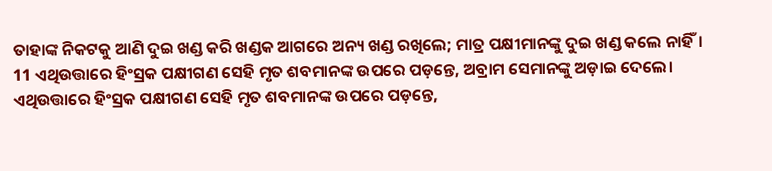ତାହାଙ୍କ ନିକଟକୁ ଆଣି ଦୁଇ ଖଣ୍ଡ କରି ଖଣ୍ଡକ ଆଗରେ ଅନ୍ୟ ଖଣ୍ଡ ରଖିଲେ; ମାତ୍ର ପକ୍ଷୀମାନଙ୍କୁ ଦୁଇ ଖଣ୍ଡ କଲେ ନାହିଁ।
11 ଏଥିଉତ୍ତାରେ ହିଂସ୍ରକ ପକ୍ଷୀଗଣ ସେହି ମୃତ ଶବମାନଙ୍କ ଉପରେ ପଡ଼ନ୍ତେ, ଅବ୍ରାମ ସେମାନଙ୍କୁ ଅଡ଼ାଇ ଦେଲେ।
ଏଥିଉତ୍ତାରେ ହିଂସ୍ରକ ପକ୍ଷୀଗଣ ସେହି ମୃତ ଶବମାନଙ୍କ ଉପରେ ପଡ଼ନ୍ତେ,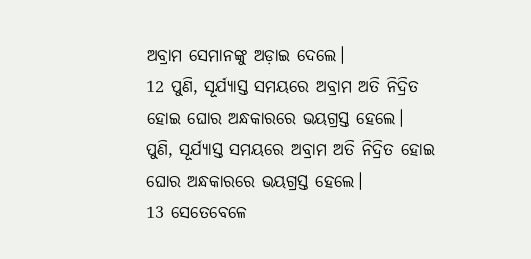ଅବ୍ରାମ ସେମାନଙ୍କୁ ଅଡ଼ାଇ ଦେଲେ।
12 ପୁଣି, ସୂର୍ଯ୍ୟାସ୍ତ ସମୟରେ ଅବ୍ରାମ ଅତି ନିଦ୍ରିତ ହୋଇ ଘୋର ଅନ୍ଧକାରରେ ଭୟଗ୍ରସ୍ତ ହେଲେ।
ପୁଣି, ସୂର୍ଯ୍ୟାସ୍ତ ସମୟରେ ଅବ୍ରାମ ଅତି ନିଦ୍ରିତ ହୋଇ ଘୋର ଅନ୍ଧକାରରେ ଭୟଗ୍ରସ୍ତ ହେଲେ।
13 ସେତେବେଳେ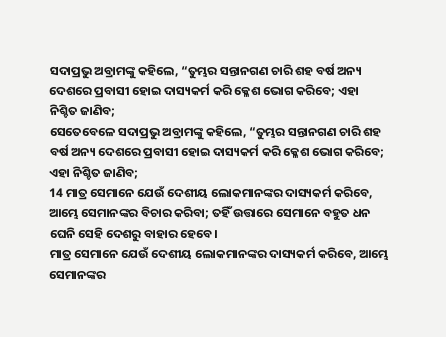ସଦାପ୍ରଭୁ ଅବ୍ରାମଙ୍କୁ କହିଲେ, “ତୁମ୍ଭର ସନ୍ତାନଗଣ ଚାରି ଶହ ବର୍ଷ ଅନ୍ୟ ଦେଶରେ ପ୍ରବାସୀ ହୋଇ ଦାସ୍ୟକର୍ମ କରି କ୍ଳେଶ ଭୋଗ କରିବେ; ଏହା ନିଶ୍ଚିତ ଜାଣିବ;
ସେତେବେଳେ ସଦାପ୍ରଭୁ ଅବ୍ରାମଙ୍କୁ କହିଲେ, “ତୁମ୍ଭର ସନ୍ତାନଗଣ ଚାରି ଶହ ବର୍ଷ ଅନ୍ୟ ଦେଶରେ ପ୍ରବାସୀ ହୋଇ ଦାସ୍ୟକର୍ମ କରି କ୍ଳେଶ ଭୋଗ କରିବେ; ଏହା ନିଶ୍ଚିତ ଜାଣିବ;
14 ମାତ୍ର ସେମାନେ ଯେଉଁ ଦେଶୀୟ ଲୋକମାନଙ୍କର ଦାସ୍ୟକର୍ମ କରିବେ, ଆମ୍ଭେ ସେମାନଙ୍କର ବିଚାର କରିବା; ତହିଁ ଉତ୍ତାରେ ସେମାନେ ବହୁତ ଧନ ଘେନି ସେହି ଦେଶରୁ ବାହାର ହେବେ।
ମାତ୍ର ସେମାନେ ଯେଉଁ ଦେଶୀୟ ଲୋକମାନଙ୍କର ଦାସ୍ୟକର୍ମ କରିବେ, ଆମ୍ଭେ ସେମାନଙ୍କର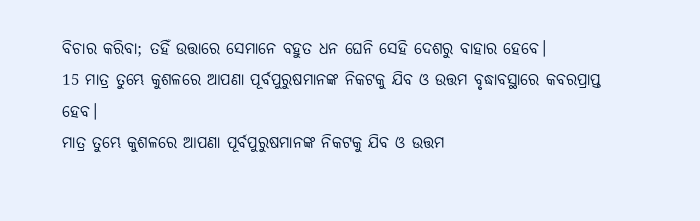ବିଚାର କରିବା; ତହିଁ ଉତ୍ତାରେ ସେମାନେ ବହୁତ ଧନ ଘେନି ସେହି ଦେଶରୁ ବାହାର ହେବେ।
15 ମାତ୍ର ତୁମ୍ଭେ କୁଶଳରେ ଆପଣା ପୂର୍ବପୁରୁଷମାନଙ୍କ ନିକଟକୁ ଯିବ ଓ ଉତ୍ତମ ବୃଦ୍ଧାବସ୍ଥାରେ କବରପ୍ରାପ୍ତ ହେବ।
ମାତ୍ର ତୁମ୍ଭେ କୁଶଳରେ ଆପଣା ପୂର୍ବପୁରୁଷମାନଙ୍କ ନିକଟକୁ ଯିବ ଓ ଉତ୍ତମ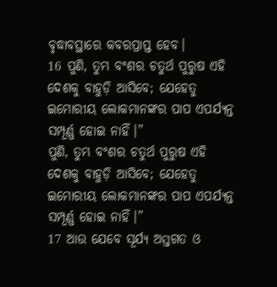ବୃଦ୍ଧାବସ୍ଥାରେ କବରପ୍ରାପ୍ତ ହେବ।
16 ପୁଣି, ତୁମ୍ଭ ବଂଶର ଚତୁର୍ଥ ପୁରୁଷ ଏହି ଦେଶକୁ ବାହୁଡ଼ି ଆସିବେ; ଯେହେତୁ ଇମୋରୀୟ ଲୋକମାନଙ୍କର ପାପ ଏପର୍ଯ୍ୟନ୍ତ ସମ୍ପୂର୍ଣ୍ଣ ହୋଇ ନାହିଁ।”
ପୁଣି, ତୁମ୍ଭ ବଂଶର ଚତୁର୍ଥ ପୁରୁଷ ଏହି ଦେଶକୁ ବାହୁଡ଼ି ଆସିବେ; ଯେହେତୁ ଇମୋରୀୟ ଲୋକମାନଙ୍କର ପାପ ଏପର୍ଯ୍ୟନ୍ତ ସମ୍ପୂର୍ଣ୍ଣ ହୋଇ ନାହିଁ।”
17 ଆଉ ଯେବେ ସୂର୍ଯ୍ୟ ଅସ୍ତଗତ ଓ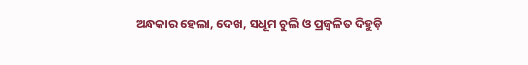ଅନ୍ଧକାର ହେଲା, ଦେଖ, ସଧୂମ ଚୁଲି ଓ ପ୍ରଜ୍ୱଳିତ ଦିହୁଡ଼ି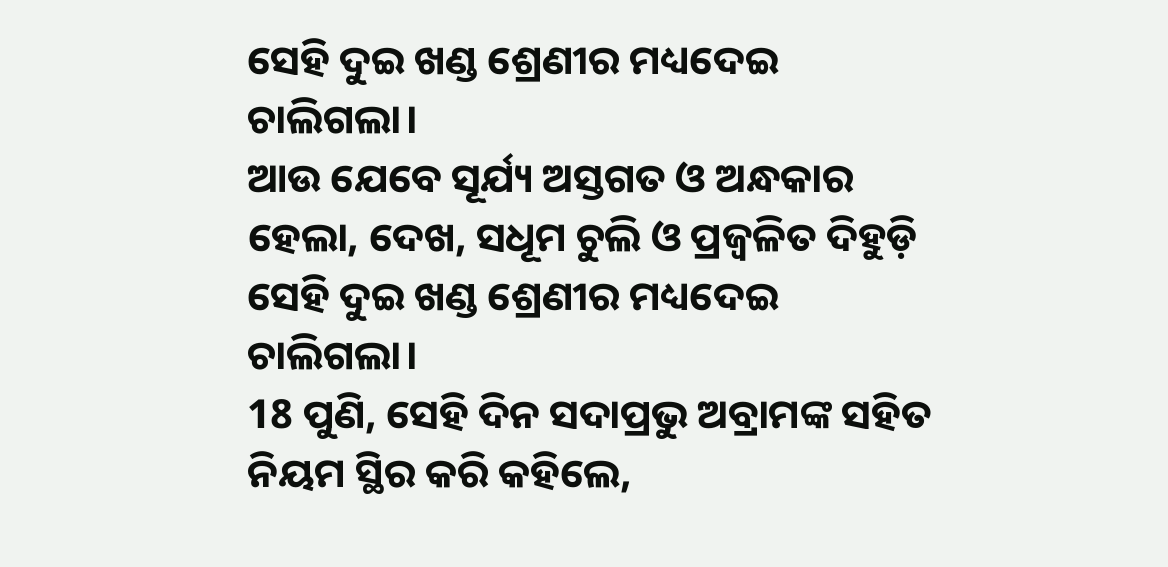ସେହି ଦୁଇ ଖଣ୍ଡ ଶ୍ରେଣୀର ମଧ୍ୟଦେଇ ଚାଲିଗଲା।
ଆଉ ଯେବେ ସୂର୍ଯ୍ୟ ଅସ୍ତଗତ ଓ ଅନ୍ଧକାର ହେଲା, ଦେଖ, ସଧୂମ ଚୁଲି ଓ ପ୍ରଜ୍ୱଳିତ ଦିହୁଡ଼ି ସେହି ଦୁଇ ଖଣ୍ଡ ଶ୍ରେଣୀର ମଧ୍ୟଦେଇ ଚାଲିଗଲା।
18 ପୁଣି, ସେହି ଦିନ ସଦାପ୍ରଭୁ ଅବ୍ରାମଙ୍କ ସହିତ ନିୟମ ସ୍ଥିର କରି କହିଲେ,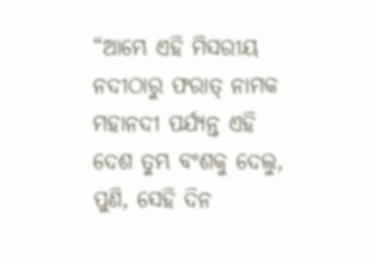“ଆମ୍ଭେ ଏହି ମିସରୀୟ ନଦୀଠାରୁ ଫରାତ୍ ନାମକ ମହାନଦୀ ପର୍ଯ୍ୟନ୍ତ ଏହି ଦେଶ ତୁମ୍ଭ ବଂଶକୁ ଦେଲୁ,
ପୁଣି, ସେହି ଦିନ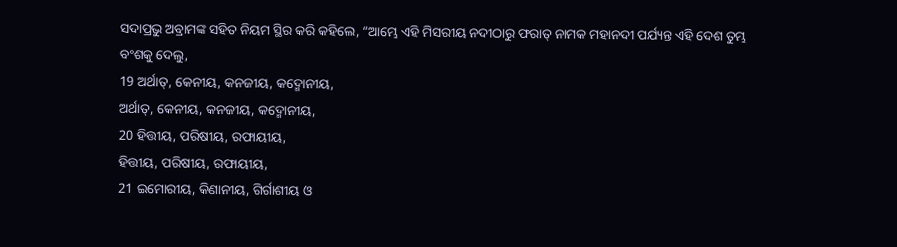ସଦାପ୍ରଭୁ ଅବ୍ରାମଙ୍କ ସହିତ ନିୟମ ସ୍ଥିର କରି କହିଲେ, “ଆମ୍ଭେ ଏହି ମିସରୀୟ ନଦୀଠାରୁ ଫରାତ୍ ନାମକ ମହାନଦୀ ପର୍ଯ୍ୟନ୍ତ ଏହି ଦେଶ ତୁମ୍ଭ ବଂଶକୁ ଦେଲୁ,
19 ଅର୍ଥାତ୍, କେନୀୟ, କନଜୀୟ, କଦ୍ମୋନୀୟ,
ଅର୍ଥାତ୍, କେନୀୟ, କନଜୀୟ, କଦ୍ମୋନୀୟ,
20 ହିତ୍ତୀୟ, ପରିଷୀୟ, ରଫାୟୀୟ,
ହିତ୍ତୀୟ, ପରିଷୀୟ, ରଫାୟୀୟ,
21 ଇମୋରୀୟ, କିଣାନୀୟ, ଗିର୍ଗାଶୀୟ ଓ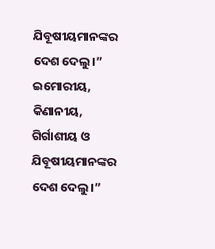ଯିବୂଷୀୟମାନଙ୍କର ଦେଶ ଦେଲୁ।”
ଇମୋରୀୟ, କିଣାନୀୟ, ଗିର୍ଗାଶୀୟ ଓ ଯିବୂଷୀୟମାନଙ୍କର ଦେଶ ଦେଲୁ।”